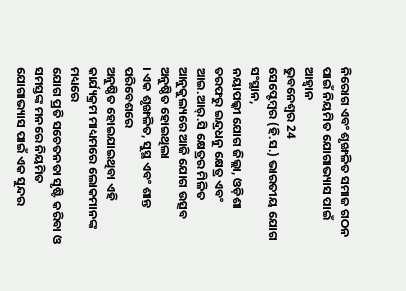ନିରୋଗ ଏବଂ ଶୃଙ୍ଖଳିତ ସମାଜ ଗଠନ ପାଇଁ ନିୟମିତ ଯୋଗାଭ୍ୟାସ ପାଇଁ ଆହ୍ୱାନ
ଭୁବନେଶ୍ୱର 24
ସେପ୍ଟେମ୍ବର (ହି.ସ.) ଭାରତୀୟ ଯୋଗ ସଂସ୍ଥାନ,
ନୟାପଲ୍କୀ ଯୋଗ ଜିଲ୍ଲା, ଓଡ଼ିଶା ତରଫରୁ ଇନ୍ଦ୍ରଧନୁ କ୍ଷେତ୍ର ଏବଂ ଆଇ.ଆର୍.ସି କ୍ଷେତ୍ରର ମିଳିତ ଆନୁକୁଲ୍ୟରେ ଆଜି ଯୋଗ ଉତ୍ସବ ଅନୁଷ୍ଠିତ ହୋଇଥିଲା
। ଏକ ଶୃଙ୍ଖଳିତ, ସୁସ୍ଥ ଏବଂ ଶାନ୍ତ ପରିବେଶରେ
ଅନୁଷ୍ଠିତ ହୋଇଯାଇଥିବା ଏହି
କାର୍ଯ୍ୟକ୍ରମ ମାଧ୍ୟମରେ ଲୋକମାନଙ୍କ ମଧ୍ୟରେ
ଯୋଗ ପ୍ରତି ସଚେତନତା ସୃଷ୍ଟି କରିବା ଓ ସମସ୍ତଙ୍କ ମନରେ ନିୟମିତ ଯୋଗାଭ୍ୟାସ ପାଇଁ ଏକ ସୁନ୍ଦର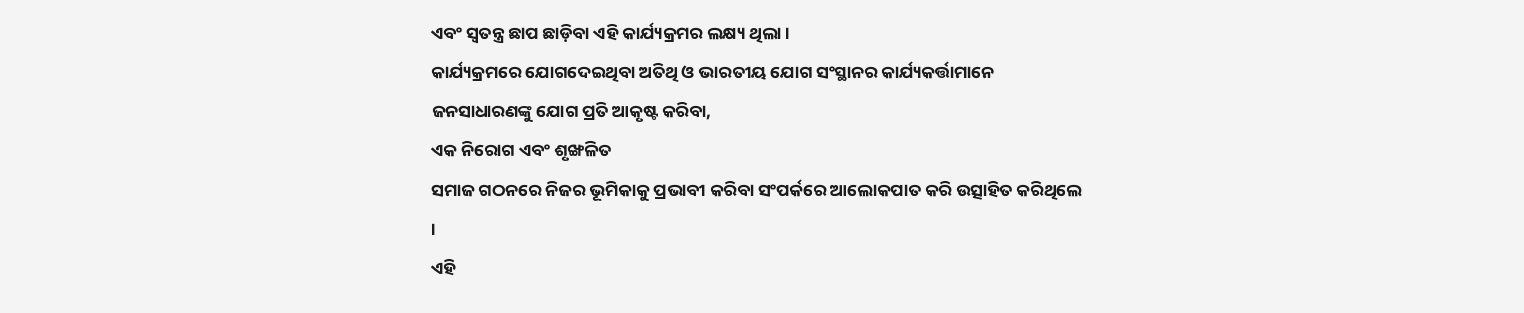ଏବଂ ସ୍ୱତନ୍ତ୍ର ଛାପ ଛାଡ଼ିବା ଏହି କାର୍ଯ୍ୟକ୍ରମର ଲକ୍ଷ୍ୟ ଥିଲା ।
କାର୍ଯ୍ୟକ୍ରମରେ ଯୋଗଦେଇଥିବା ଅତିଥି ଓ ଭାରତୀୟ ଯୋଗ ସଂସ୍ଥାନର କାର୍ଯ୍ୟକର୍ତ୍ତାମାନେ
ଜନସାଧାରଣଙ୍କୁ ଯୋଗ ପ୍ରତି ଆକୃଷ୍ଟ କରିବା,
ଏକ ନିରୋଗ ଏବଂ ଶୃଙ୍ଖଳିତ
ସମାଜ ଗଠନରେ ନିଜର ଭୂମିକାକୁ ପ୍ରଭାବୀ କରିବା ସଂପର୍କରେ ଆଲୋକପାତ କରି ଉତ୍ସାହିତ କରିଥିଲେ
।
ଏହି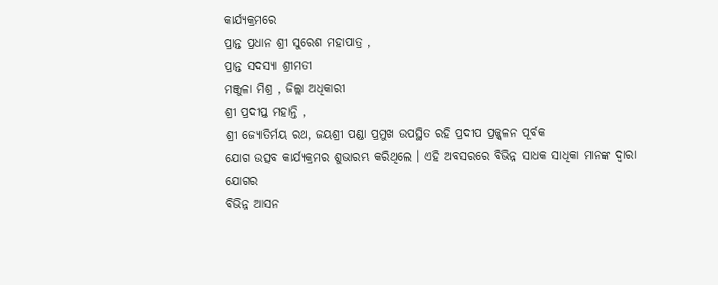କାର୍ଯ୍ୟକ୍ରମରେ
ପ୍ରାନ୍ତ ପ୍ରଧାନ ଶ୍ରୀ ସୁରେଶ ମହାପାତ୍ର ,
ପ୍ରାନ୍ତ ସଦସ୍ୟା ଶ୍ରୀମତୀ
ମଞ୍ଜୁଳା ମିଶ୍ର , ଜିଲ୍ଲା ଅଧିକାରୀ
ଶ୍ରୀ ପ୍ରଦୀପ୍ତ ମହାନ୍ତି ,
ଶ୍ରୀ ଜ୍ୟୋତିର୍ମୟ ରଥ, ଜୟଶ୍ରୀ ପଣ୍ଡା ପ୍ରମୁଖ ଉପସ୍ଥିତ ରହି ପ୍ରଦୀପ ପ୍ରଜ୍ଜ୍ୱଳନ ପୂର୍ବକ
ଯୋଗ ଉତ୍ସବ କାର୍ଯ୍ୟକ୍ରମର ଶୁଭାରମ୍ଭ କରିଥିଲେ । ଏହି ଅବସରରେ ବିଭିନ୍ନ ସାଧକ ସାଧିକା ମାନଙ୍କ ଦ୍ୱାରା ଯୋଗର
ବିଭିନ୍ନ ଆସନ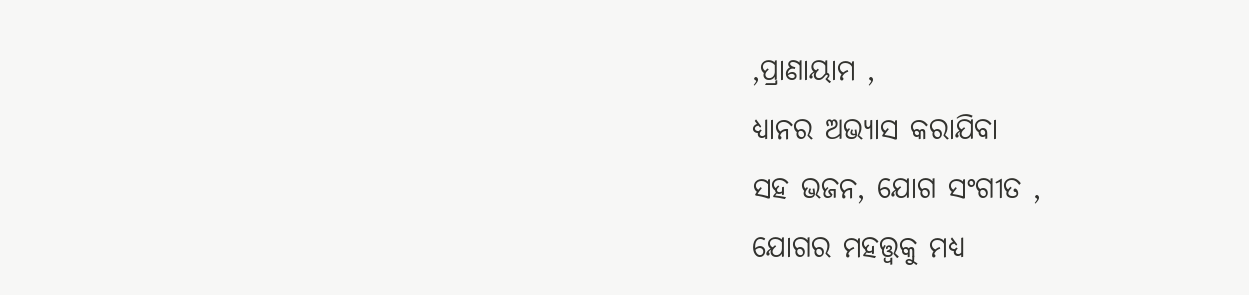,ପ୍ରାଣାୟାମ ,
ଧ୍ୟାନର ଅଭ୍ୟାସ କରାଯିବା
ସହ ଭଜନ, ଯୋଗ ସଂଗୀତ ,
ଯୋଗର ମହତ୍ତ୍ଵକୁ ମଧ୍ୟ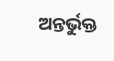ଅନ୍ତର୍ଭୁକ୍ତ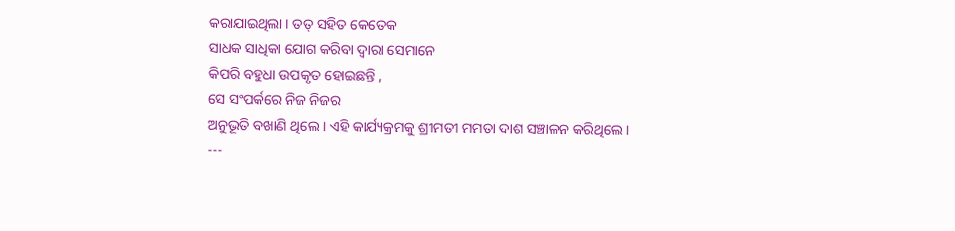କରାଯାଇଥିଲା । ତତ୍ ସହିତ କେତେକ
ସାଧକ ସାଧିକା ଯୋଗ କରିବା ଦ୍ୱାରା ସେମାନେ
କିପରି ବହୁଧା ଉପକୃତ ହୋଇଛନ୍ତି ,
ସେ ସଂପର୍କରେ ନିଜ ନିଜର
ଅନୁଭୂତି ବଖାଣି ଥିଲେ । ଏହି କାର୍ଯ୍ୟକ୍ରମକୁ ଶ୍ରୀମତୀ ମମତା ଦାଶ ସଞ୍ଚାଳନ କରିଥିଲେ ।
---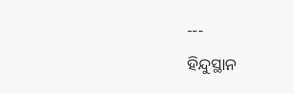---
ହିନ୍ଦୁସ୍ଥାନ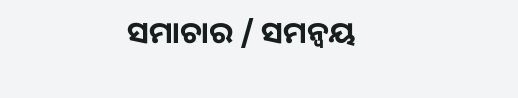ସମାଚାର / ସମନ୍ୱୟ